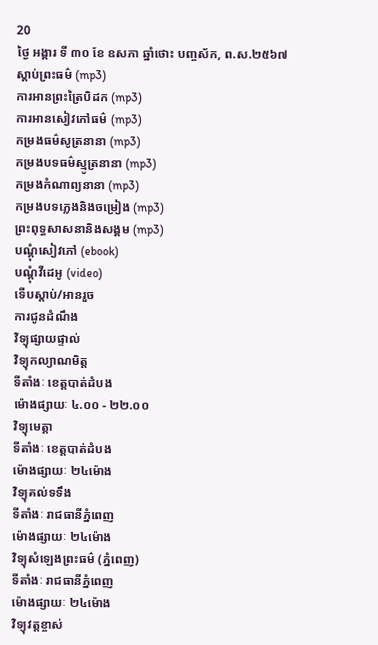20
ថ្ងៃ អង្គារ ទី ៣០ ខែ ឧសភា ឆ្នាំថោះ បញ្ចស័ក, ព.ស.២៥៦៧
ស្តាប់ព្រះធម៌ (mp3)
ការអានព្រះត្រៃបិដក (mp3)
ការអានសៀវភៅធម៌ (mp3)
កម្រងធម៌សូត្រនានា (mp3)
កម្រងបទធម៌ស្មូត្រនានា (mp3)
កម្រងកំណាព្យនានា (mp3)
កម្រងបទភ្លេងនិងចម្រៀង (mp3)
ព្រះពុទ្ធសាសនានិងសង្គម (mp3)
បណ្តុំសៀវភៅ (ebook)
បណ្តុំវីដេអូ (video)
ទើបស្តាប់/អានរួច
ការជូនដំណឹង
វិទ្យុផ្សាយផ្ទាល់
វិទ្យុកល្យាណមិត្ត
ទីតាំងៈ ខេត្តបាត់ដំបង
ម៉ោងផ្សាយៈ ៤.០០ - ២២.០០
វិទ្យុមេត្តា
ទីតាំងៈ ខេត្តបាត់ដំបង
ម៉ោងផ្សាយៈ ២៤ម៉ោង
វិទ្យុគល់ទទឹង
ទីតាំងៈ រាជធានីភ្នំពេញ
ម៉ោងផ្សាយៈ ២៤ម៉ោង
វិទ្យុសំឡេងព្រះធម៌ (ភ្នំពេញ)
ទីតាំងៈ រាជធានីភ្នំពេញ
ម៉ោងផ្សាយៈ ២៤ម៉ោង
វិទ្យុវត្តខ្ចាស់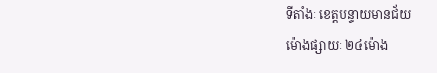ទីតាំងៈ ខេត្តបន្ទាយមានជ័យ
ម៉ោងផ្សាយៈ ២៤ម៉ោង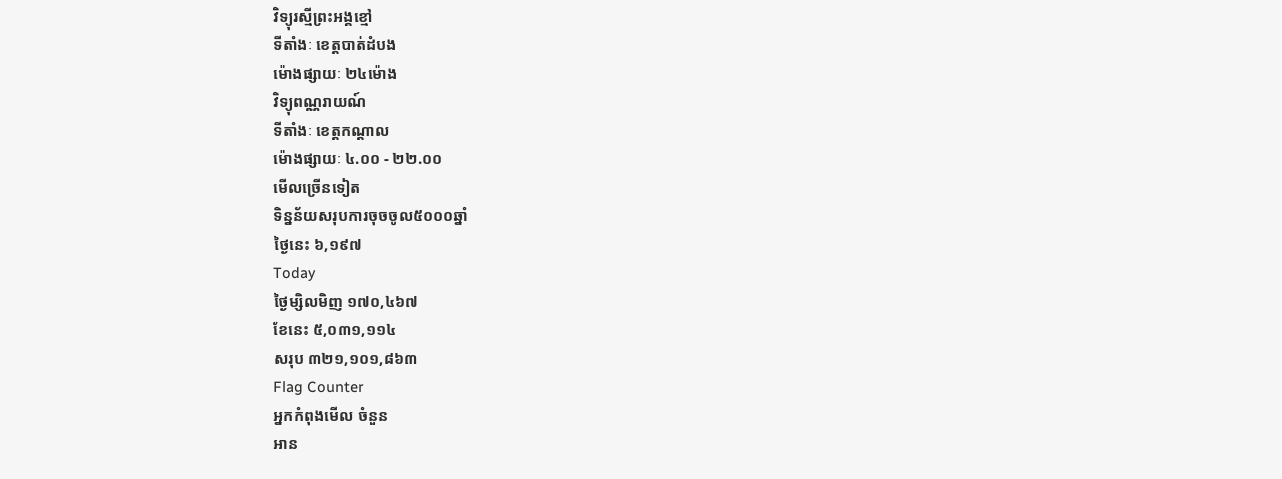វិទ្យុរស្មីព្រះអង្គខ្មៅ
ទីតាំងៈ ខេត្តបាត់ដំបង
ម៉ោងផ្សាយៈ ២៤ម៉ោង
វិទ្យុពណ្ណរាយណ៍
ទីតាំងៈ ខេត្តកណ្តាល
ម៉ោងផ្សាយៈ ៤.០០ - ២២.០០
មើលច្រើនទៀត
ទិន្នន័យសរុបការចុចចូល៥០០០ឆ្នាំ
ថ្ងៃនេះ ៦,១៩៧
Today
ថ្ងៃម្សិលមិញ ១៧០,៤៦៧
ខែនេះ ៥,០៣១,១១៤
សរុប ៣២១,១០១,៨៦៣
Flag Counter
អ្នកកំពុងមើល ចំនួន
អាន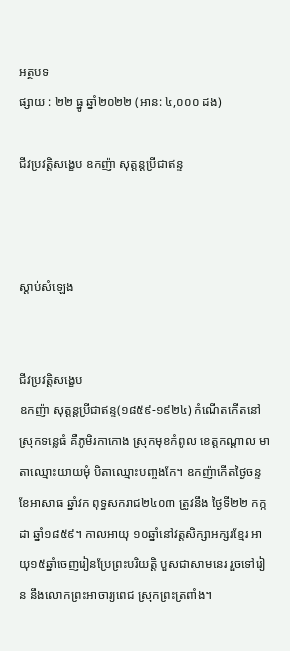អត្ថបទ
ផ្សាយ : ២២ ធ្នូ ឆ្នាំ២០២២ (អាន: ៤,០០០ ដង)

ជីវប្រវត្តិសង្ខេប ឧកញ៉ា សុត្តន្តប្រីជាឥន្ទ



ស្តាប់សំឡេង


ជីវប្រវត្តិសង្ខេប
ឧកញ៉ា សុត្តន្តប្រីជាឥន្ទ(១៨៥៩-១៩២៤) កំណើតកើតនៅស្រុកទន្លេធំ គឺភូមិរកាកោង ស្រុកមុខកំពូល ខេត្តកណ្ដាល មាតាឈ្មោះយាយមុំ បិតាឈ្មោះបពា្ចងកែ។ ឧកញ៉ាកើតថ្ងៃចន្ទ ខែអាសាធ ឆ្នាំវក ពុទ្ធសករាជ២៤០៣ ត្រូវនឹង ថ្ងៃទី២២ កក្កដា ឆ្នាំ១៨៥៩។ កាលអាយុ ១០ឆ្នាំនៅវត្តសិក្សាអក្សរខែ្មរ អាយុ១៥ឆ្នាំចេញរៀនប្រែព្រះបរិយត្តិ បួសជាសាមនេរ រួចទៅរៀន នឹងលោកព្រះអាចារ្យពេជ ស្រុកព្រះត្រពាំង។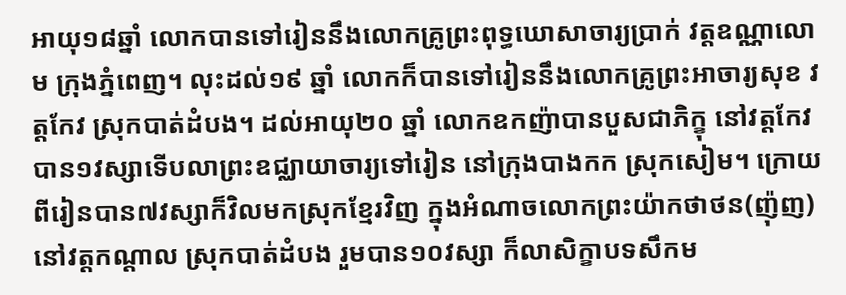អាយុ១៨ឆ្នាំ លោកបានទៅរៀននឹងលោកគ្រូព្រះពុទ្ធឃោសាចារ្យប្រាក់ វត្តឧណ្ណាលោម ក្រុងភ្នំពេញ។ លុះដល់១៩ ឆ្នាំ លោកក៏បានទៅរៀននឹងលោកគ្រូព្រះអាចារ្យសុខ វត្តកែវ ស្រុកបាត់ដំបង។ ដល់អាយុ២០ ឆ្នាំ លោកឧកញ៉ាបានបួសជាភិក្ខុ នៅវត្តកែវ បាន១វស្សាទើបលាព្រះឧជ្ឈាយាចារ្យទៅរៀន នៅក្រុងបាងកក ស្រុកសៀម។ ក្រោយពីរៀនបាន៧វស្សាក៏វិលមកស្រុកខែ្មរវិញ ក្នុងអំណាចលោកព្រះយ៉ាកថាថន(ញ៉ុញ) នៅវត្តកណ្តាល ស្រុកបាត់ដំបង រួមបាន១០វស្សា ក៏លាសិក្ខាបទសឹកម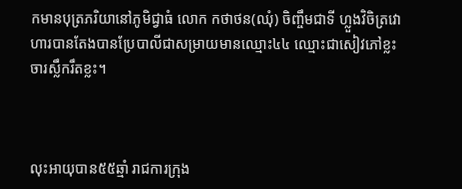កមានបុត្រភរិយានៅភូមិជ្វាធំ លោក កថាថន(ឈុំ) ចិញ្ចឹមជាទី ហ្លួងវិចិត្រវោហារបានតែងបានប្រែបាលីជាសម្រាយមានឈ្មោះ៤៤ ឈ្មោះជាសៀវភៅខ្លះ ចារស្លឹករឹតខ្លះ។



លុះអាយុបាន៥៥ឆ្មាំ រាជការក្រុង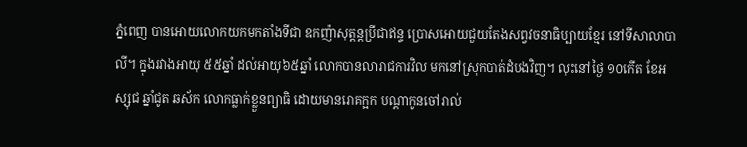ភ្នំពេញ បានអោយលោកយកមកតាំងទីជា ឧកញ៉ាសុត្តន្តប្រីជាឥន្ទ ប្រោសអោយជួយតែងសព្វវចនាធិប្បាយខែ្មរ នៅទីសាលាបាលី។ ក្នុងរវាងអាយុ ៥៥ឆ្នាំ ដល់អាយុ៦៥ឆ្នាំ លោកបានលារាជការវិល មកនៅស្រុកបាត់ដំបងវិញ។ លុះនៅថ្ងៃ ១០កើត ខែអស្សុជ ឆ្នាំជូត ឆស័ក លោកធ្លាក់ខ្លួនព្យាធិ ដោយមានរោគក្អក បណ្តាកូនចៅរាល់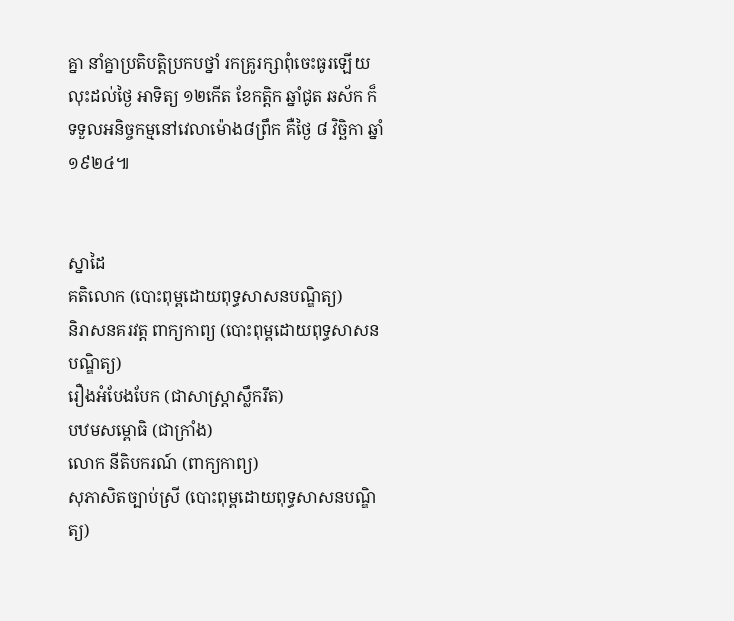គ្នា នាំគ្នាប្រតិបត្តិប្រកបថ្នាំ រកគ្រូរក្សាពុំចេះធូរឡើយ លុះដល់ថ្ងៃ អាទិត្យ ១២កើត ខែកត្ដិក ឆ្នាំជូត ឆស័ក ក៏ទទួលអនិច្ចកម្មនៅវេលាម៉ោង៨ព្រឹក គឺថ្ងៃ ៨ វិច្ឆិកា ឆ្នាំ ១៩២៤៕


ស្នាដៃ
គតិលោក (បោះពុម្ពដោយពុទ្ធសាសនបណ្ឌិត្យ)
និរាសនគរវត្ត ពាក្យកាព្យ (បោះពុម្ពដោយពុទ្ធសាសនបណ្ឌិត្យ)
រឿងអំបែងបែក (ជាសាស្ត្រាស្លឹករឹត)
បឋមសម្ពោធិ (ជាក្រាំង)
លោក នីតិបករណ៍ (ពាក្យកាព្យ)
សុភាសិតច្បាប់ស្រី (បោះពុម្ពដោយពុទ្ធសាសនបណ្ឌិត្យ)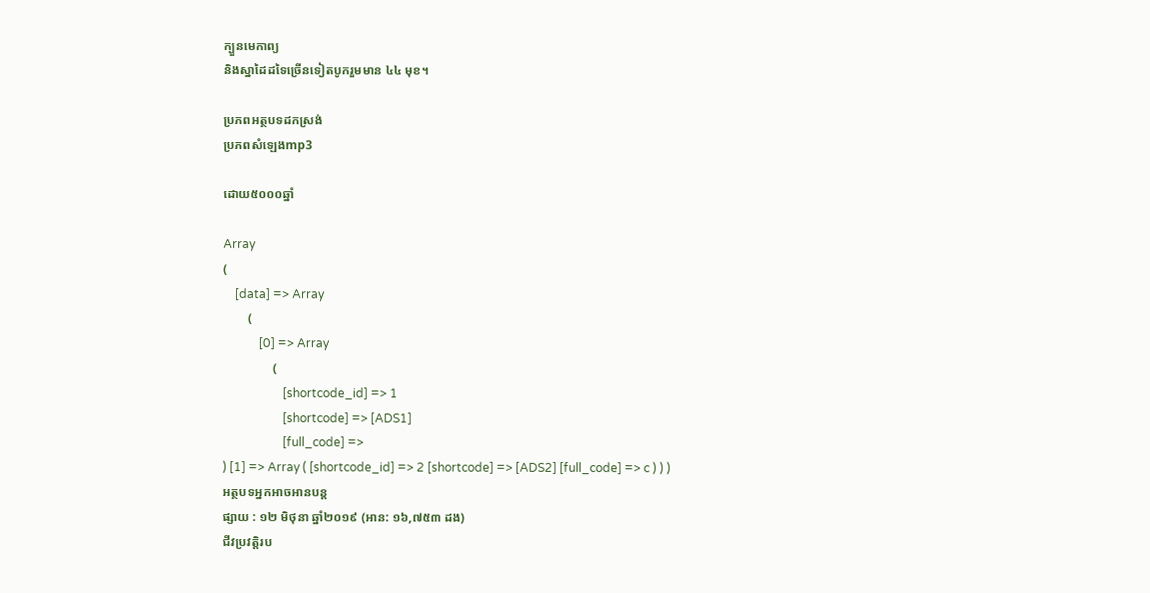ក្បួនមេកាព្យ
និងស្នាដៃដទៃច្រើនទៀតបូករួមមាន ៤៤ មុខ។

ប្រភពអត្ថបទដកស្រង់
ប្រភពសំឡេងmp3

ដោយ៥០០០ឆ្នាំ

Array
(
    [data] => Array
        (
            [0] => Array
                (
                    [shortcode_id] => 1
                    [shortcode] => [ADS1]
                    [full_code] =>
) [1] => Array ( [shortcode_id] => 2 [shortcode] => [ADS2] [full_code] => c ) ) )
អត្ថបទអ្នកអាចអានបន្ត
ផ្សាយ : ១២ មិថុនា ឆ្នាំ២០១៩ (អាន: ១៦,៧៥៣ ដង)
ជីវប្រវត្តិរប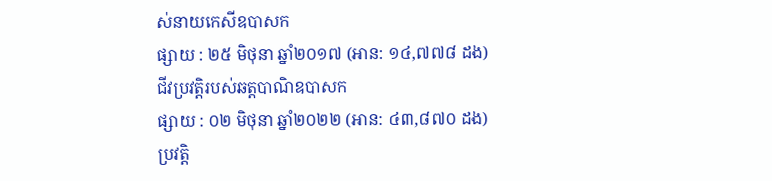ស់នាយកេសីឧបាសក
ផ្សាយ : ២៥ មិថុនា ឆ្នាំ២០១៧ (អាន: ១៤,៧៧៨ ដង)
ជីវប្រវត្តិរបស់ឆត្តបាណិឧបាសក
ផ្សាយ : ០២ មិថុនា ឆ្នាំ២០២២ (អាន: ៤៣,៨៧០ ដង)
ប្រវត្តិ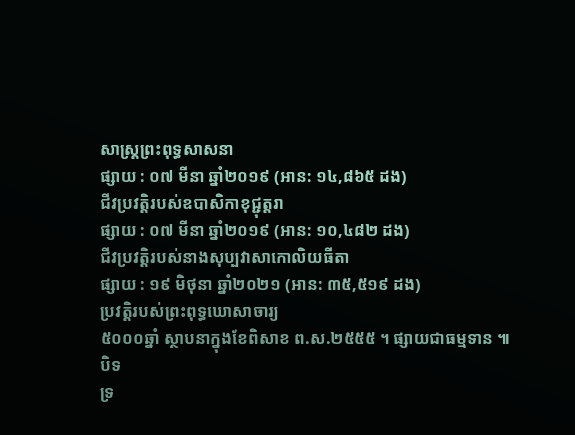សាស្ត្រព្រះពុទ្ធសាសនា
ផ្សាយ : ០៧ មីនា ឆ្នាំ២០១៩ (អាន: ១៤,៨៦៥ ដង)
ជីវប្រវត្តិរបស់ឧបាសិកាខុជ្ជុត្តរា
ផ្សាយ : ០៧ មីនា ឆ្នាំ២០១៩ (អាន: ១០,៤៨២ ដង)
ជីវប្រវត្តិរបស់នាងសុប្បវាសាកោលិយធីតា
ផ្សាយ : ១៩ មិថុនា ឆ្នាំ២០២១ (អាន: ៣៥,៥១៩ ដង)
ប្រវត្តិរបស់ព្រះពុទ្ធឃោសាចារ្យ
៥០០០ឆ្នាំ ស្ថាបនាក្នុងខែពិសាខ ព.ស.២៥៥៥ ។ ផ្សាយជាធម្មទាន ៕
បិទ
ទ្រ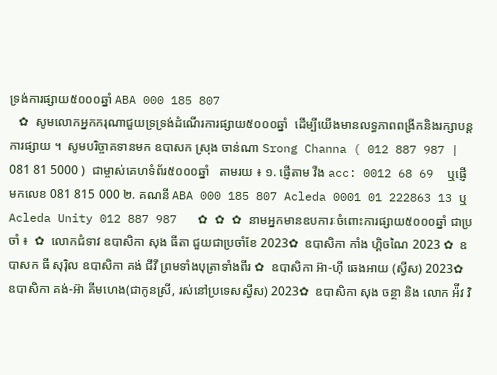ទ្រង់ការផ្សាយ៥០០០ឆ្នាំ ABA 000 185 807
   ✿  សូមលោកអ្នកករុណាជួយទ្រទ្រង់ដំណើរការផ្សាយ៥០០០ឆ្នាំ  ដើម្បីយើងមានលទ្ធភាពពង្រីកនិងរក្សាបន្តការផ្សាយ ។  សូមបរិច្ចាគទានមក ឧបាសក ស្រុង ចាន់ណា Srong Channa ( 012 887 987 | 081 81 5000 )  ជាម្ចាស់គេហទំព័រ៥០០០ឆ្នាំ   តាមរយ ៖ ១. ផ្ញើតាម វីង acc: 0012 68 69  ឬផ្ញើមកលេខ 081 815 000 ២. គណនី ABA 000 185 807 Acleda 0001 01 222863 13 ឬ Acleda Unity 012 887 987   ✿ ✿ ✿ នាមអ្នកមានឧបការៈចំពោះការផ្សាយ៥០០០ឆ្នាំ ជាប្រចាំ ៖  ✿  លោកជំទាវ ឧបាសិកា សុង ធីតា ជួយជាប្រចាំខែ 2023✿  ឧបាសិកា កាំង ហ្គិចណៃ 2023 ✿  ឧបាសក ធី សុរ៉ិល ឧបាសិកា គង់ ជីវី ព្រមទាំងបុត្រាទាំងពីរ ✿  ឧបាសិកា អ៊ា-ហុី ឆេងអាយ (ស្វីស) 2023✿  ឧបាសិកា គង់-អ៊ា គីមហេង(ជាកូនស្រី, រស់នៅប្រទេសស្វីស) 2023✿  ឧបាសិកា សុង ចន្ថា និង លោក អ៉ីវ វិ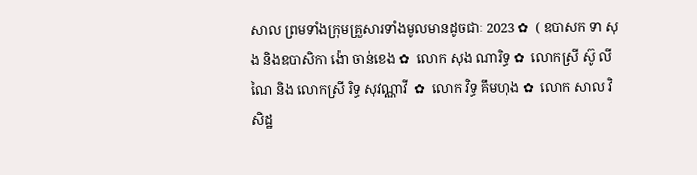សាល ព្រមទាំងក្រុមគ្រួសារទាំងមូលមានដូចជាៈ 2023 ✿  ( ឧបាសក ទា សុង និងឧបាសិកា ង៉ោ ចាន់ខេង ✿  លោក សុង ណារិទ្ធ ✿  លោកស្រី ស៊ូ លីណៃ និង លោកស្រី រិទ្ធ សុវណ្ណាវី  ✿  លោក វិទ្ធ គឹមហុង ✿  លោក សាល វិសិដ្ឋ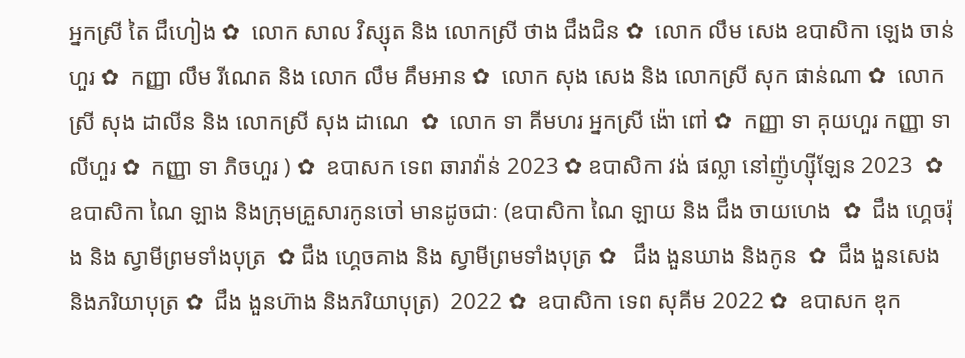អ្នកស្រី តៃ ជឹហៀង ✿  លោក សាល វិស្សុត និង លោកស្រី ថាង ជឹងជិន ✿  លោក លឹម សេង ឧបាសិកា ឡេង ចាន់ហួរ ✿  កញ្ញា លឹម រីណេត និង លោក លឹម គឹមអាន ✿  លោក សុង សេង និង លោកស្រី សុក ផាន់ណា ✿  លោកស្រី សុង ដាលីន និង លោកស្រី សុង ដាណេ  ✿  លោក ទា គីមហរ អ្នកស្រី ង៉ោ ពៅ ✿  កញ្ញា ទា គុយហួរ កញ្ញា ទា លីហួរ ✿  កញ្ញា ទា ភិចហួរ ) ✿  ឧបាសក ទេព ឆារាវ៉ាន់ 2023 ✿ ឧបាសិកា វង់ ផល្លា នៅញ៉ូហ្ស៊ីឡែន 2023  ✿ ឧបាសិកា ណៃ ឡាង និងក្រុមគ្រួសារកូនចៅ មានដូចជាៈ (ឧបាសិកា ណៃ ឡាយ និង ជឹង ចាយហេង  ✿  ជឹង ហ្គេចរ៉ុង និង ស្វាមីព្រមទាំងបុត្រ  ✿ ជឹង ហ្គេចគាង និង ស្វាមីព្រមទាំងបុត្រ ✿   ជឹង ងួនឃាង និងកូន  ✿  ជឹង ងួនសេង និងភរិយាបុត្រ ✿  ជឹង ងួនហ៊ាង និងភរិយាបុត្រ)  2022 ✿  ឧបាសិកា ទេព សុគីម 2022 ✿  ឧបាសក ឌុក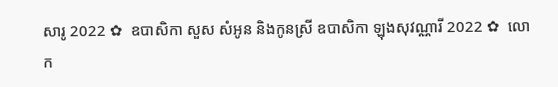សារូ 2022 ✿  ឧបាសិកា សួស សំអូន និងកូនស្រី ឧបាសិកា ឡុងសុវណ្ណារី 2022 ✿  លោក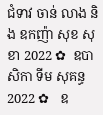ជំទាវ ចាន់ លាង និង ឧកញ៉ា សុខ សុខា 2022 ✿  ឧបាសិកា ទីម សុគន្ធ 2022 ✿   ឧ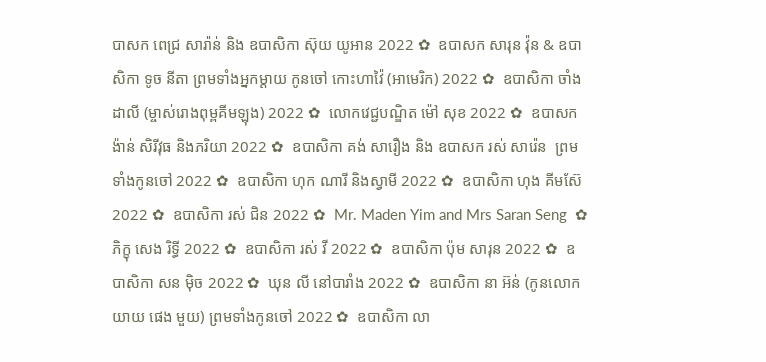បាសក ពេជ្រ សារ៉ាន់ និង ឧបាសិកា ស៊ុយ យូអាន 2022 ✿  ឧបាសក សារុន វ៉ុន & ឧបាសិកា ទូច នីតា ព្រមទាំងអ្នកម្តាយ កូនចៅ កោះហាវ៉ៃ (អាមេរិក) 2022 ✿  ឧបាសិកា ចាំង ដាលី (ម្ចាស់រោងពុម្ពគីមឡុង) 2022 ✿  លោកវេជ្ជបណ្ឌិត ម៉ៅ សុខ 2022 ✿  ឧបាសក ង៉ាន់ សិរីវុធ និងភរិយា 2022 ✿  ឧបាសិកា គង់ សារឿង និង ឧបាសក រស់ សារ៉េន  ព្រមទាំងកូនចៅ 2022 ✿  ឧបាសិកា ហុក ណារី និងស្វាមី 2022 ✿  ឧបាសិកា ហុង គីមស៊ែ 2022 ✿  ឧបាសិកា រស់ ជិន 2022 ✿  Mr. Maden Yim and Mrs Saran Seng  ✿  ភិក្ខុ សេង រិទ្ធី 2022 ✿  ឧបាសិកា រស់ វី 2022 ✿  ឧបាសិកា ប៉ុម សារុន 2022 ✿  ឧបាសិកា សន ម៉ិច 2022 ✿  ឃុន លី នៅបារាំង 2022 ✿  ឧបាសិកា នា អ៊ន់ (កូនលោកយាយ ផេង មួយ) ព្រមទាំងកូនចៅ 2022 ✿  ឧបាសិកា លា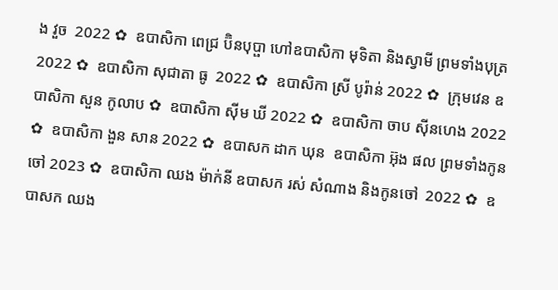ង វួច  2022 ✿  ឧបាសិកា ពេជ្រ ប៊ិនបុប្ផា ហៅឧបាសិកា មុទិតា និងស្វាមី ព្រមទាំងបុត្រ  2022 ✿  ឧបាសិកា សុជាតា ធូ  2022 ✿  ឧបាសិកា ស្រី បូរ៉ាន់ 2022 ✿  ក្រុមវេន ឧបាសិកា សួន កូលាប ✿  ឧបាសិកា ស៊ីម ឃី 2022 ✿  ឧបាសិកា ចាប ស៊ីនហេង 2022 ✿  ឧបាសិកា ងួន សាន 2022 ✿  ឧបាសក ដាក ឃុន  ឧបាសិកា អ៊ុង ផល ព្រមទាំងកូនចៅ 2023 ✿  ឧបាសិកា ឈង ម៉ាក់នី ឧបាសក រស់ សំណាង និងកូនចៅ  2022 ✿  ឧបាសក ឈង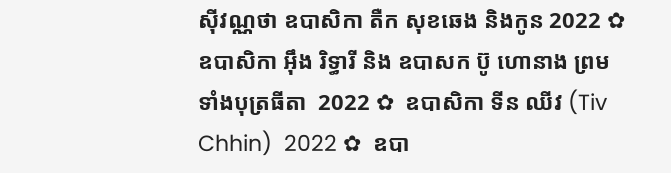សុីវណ្ណថា ឧបាសិកា តឺក សុខឆេង និងកូន 2022 ✿  ឧបាសិកា អុឹង រិទ្ធារី និង ឧបាសក ប៊ូ ហោនាង ព្រមទាំងបុត្រធីតា  2022 ✿  ឧបាសិកា ទីន ឈីវ (Tiv Chhin)  2022 ✿  ឧបា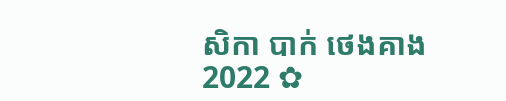សិកា បាក់ ថេងគាង 2022 ✿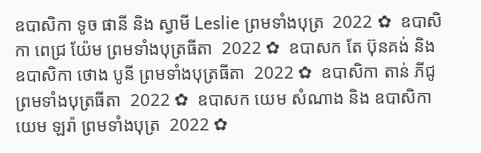ឧបាសិកា ទូច ផានី និង ស្វាមី Leslie ព្រមទាំងបុត្រ  2022 ✿  ឧបាសិកា ពេជ្រ យ៉ែម ព្រមទាំងបុត្រធីតា  2022 ✿  ឧបាសក តែ ប៊ុនគង់ និង ឧបាសិកា ថោង បូនី ព្រមទាំងបុត្រធីតា  2022 ✿  ឧបាសិកា តាន់ ភីជូ ព្រមទាំងបុត្រធីតា  2022 ✿  ឧបាសក យេម សំណាង និង ឧបាសិកា យេម ឡរ៉ា ព្រមទាំងបុត្រ  2022 ✿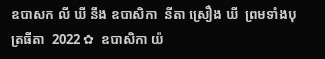ឧបាសក លី ឃី នឹង ឧបាសិកា  នីតា ស្រឿង ឃី  ព្រមទាំងបុត្រធីតា  2022 ✿  ឧបាសិកា យ៉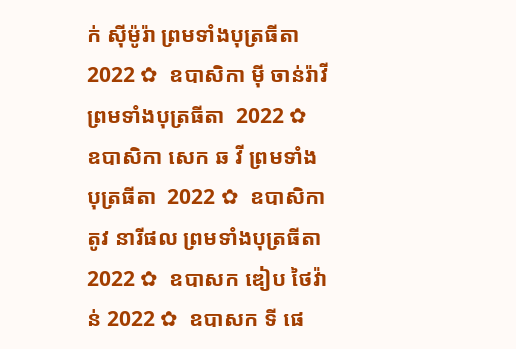ក់ សុីម៉ូរ៉ា ព្រមទាំងបុត្រធីតា  2022 ✿  ឧបាសិកា មុី ចាន់រ៉ាវី ព្រមទាំងបុត្រធីតា  2022 ✿  ឧបាសិកា សេក ឆ វី ព្រមទាំងបុត្រធីតា  2022 ✿  ឧបាសិកា តូវ នារីផល ព្រមទាំងបុត្រធីតា  2022 ✿  ឧបាសក ឌៀប ថៃវ៉ាន់ 2022 ✿  ឧបាសក ទី ផេ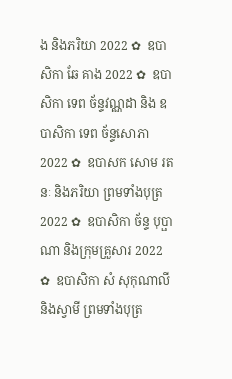ង និងភរិយា 2022 ✿  ឧបាសិកា ឆែ គាង 2022 ✿  ឧបាសិកា ទេព ច័ន្ទវណ្ណដា និង ឧបាសិកា ទេព ច័ន្ទសោភា  2022 ✿  ឧបាសក សោម រតនៈ និងភរិយា ព្រមទាំងបុត្រ  2022 ✿  ឧបាសិកា ច័ន្ទ បុប្ផាណា និងក្រុមគ្រួសារ 2022 ✿  ឧបាសិកា សំ សុកុណាលី និងស្វាមី ព្រមទាំងបុត្រ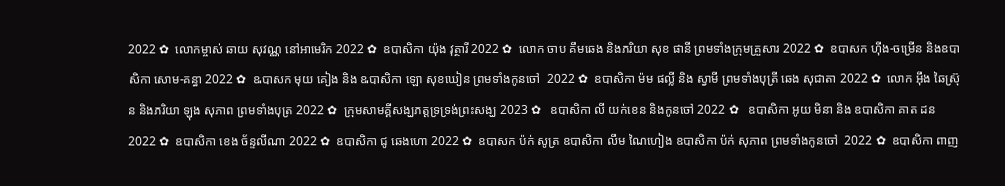2022 ✿  លោកម្ចាស់ ឆាយ សុវណ្ណ នៅអាមេរិក 2022 ✿  ឧបាសិកា យ៉ុង វុត្ថារី 2022 ✿  លោក ចាប គឹមឆេង និងភរិយា សុខ ផានី ព្រមទាំងក្រុមគ្រួសារ 2022 ✿  ឧបាសក ហ៊ីង-ចម្រើន និងឧបាសិកា សោម-គន្ធា 2022 ✿  ឩបាសក មុយ គៀង និង ឩបាសិកា ឡោ សុខឃៀន ព្រមទាំងកូនចៅ  2022 ✿  ឧបាសិកា ម៉ម ផល្លី និង ស្វាមី ព្រមទាំងបុត្រី ឆេង សុជាតា 2022 ✿  លោក អ៊ឹង ឆៃស្រ៊ុន និងភរិយា ឡុង សុភាព ព្រមទាំងបុត្រ 2022 ✿  ក្រុមសាមគ្គីសង្ឃភត្តទ្រទ្រង់ព្រះសង្ឃ 2023 ✿   ឧបាសិកា លី យក់ខេន និងកូនចៅ 2022 ✿   ឧបាសិកា អូយ មិនា និង ឧបាសិកា គាត ដន 2022 ✿  ឧបាសិកា ខេង ច័ន្ទលីណា 2022 ✿  ឧបាសិកា ជូ ឆេងហោ 2022 ✿  ឧបាសក ប៉ក់ សូត្រ ឧបាសិកា លឹម ណៃហៀង ឧបាសិកា ប៉ក់ សុភាព ព្រមទាំងកូនចៅ  2022 ✿  ឧបាសិកា ពាញ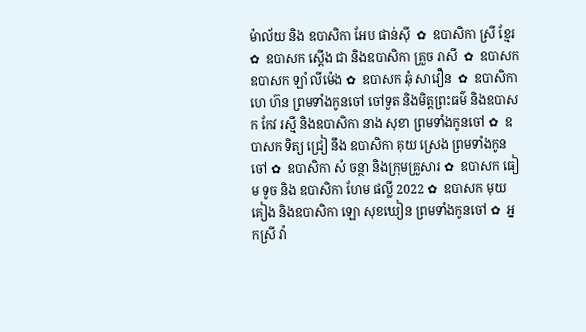ម៉ាល័យ និង ឧបាសិកា អែប ផាន់ស៊ី  ✿  ឧបាសិកា ស្រី ខ្មែរ  ✿  ឧបាសក ស្តើង ជា និងឧបាសិកា គ្រួច រាសី  ✿  ឧបាសក ឧបាសក ឡាំ លីម៉េង ✿  ឧបាសក ឆុំ សាវឿន  ✿  ឧបាសិកា ហេ ហ៊ន ព្រមទាំងកូនចៅ ចៅទួត និងមិត្តព្រះធម៌ និងឧបាសក កែវ រស្មី និងឧបាសិកា នាង សុខា ព្រមទាំងកូនចៅ ✿  ឧបាសក ទិត្យ ជ្រៀ នឹង ឧបាសិកា គុយ ស្រេង ព្រមទាំងកូនចៅ ✿  ឧបាសិកា សំ ចន្ថា និងក្រុមគ្រួសារ ✿  ឧបាសក ធៀម ទូច និង ឧបាសិកា ហែម ផល្លី 2022 ✿  ឧបាសក មុយ គៀង និងឧបាសិកា ឡោ សុខឃៀន ព្រមទាំងកូនចៅ ✿  អ្នកស្រី វ៉ា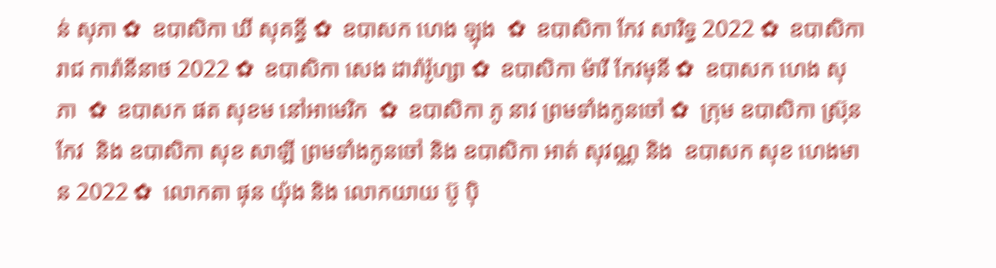ន់ សុភា ✿  ឧបាសិកា ឃី សុគន្ធី ✿  ឧបាសក ហេង ឡុង  ✿  ឧបាសិកា កែវ សារិទ្ធ 2022 ✿  ឧបាសិកា រាជ ការ៉ានីនាថ 2022 ✿  ឧបាសិកា សេង ដារ៉ារ៉ូហ្សា ✿  ឧបាសិកា ម៉ារី កែវមុនី ✿  ឧបាសក ហេង សុភា  ✿  ឧបាសក ផត សុខម នៅអាមេរិក  ✿  ឧបាសិកា ភូ នាវ ព្រមទាំងកូនចៅ ✿  ក្រុម ឧបាសិកា ស្រ៊ុន កែវ  និង ឧបាសិកា សុខ សាឡី ព្រមទាំងកូនចៅ និង ឧបាសិកា អាត់ សុវណ្ណ និង  ឧបាសក សុខ ហេងមាន 2022 ✿  លោកតា ផុន យ៉ុង និង លោកយាយ ប៊ូ ប៉ិ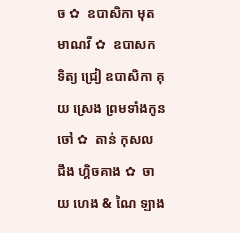ច ✿  ឧបាសិកា មុត មាណវី ✿  ឧបាសក ទិត្យ ជ្រៀ ឧបាសិកា គុយ ស្រេង ព្រមទាំងកូនចៅ ✿  តាន់ កុសល  ជឹង ហ្គិចគាង ✿  ចាយ ហេង & ណៃ ឡាង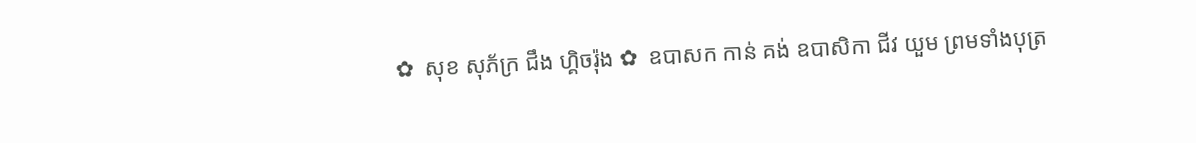✿  សុខ សុភ័ក្រ ជឹង ហ្គិចរ៉ុង ✿  ឧបាសក កាន់ គង់ ឧបាសិកា ជីវ យួម ព្រមទាំងបុត្រ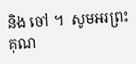និង ចៅ ។  សូមអរព្រះគុណ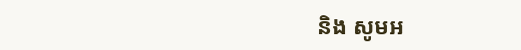និង សូមអ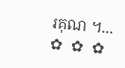រគុណ ។...       ✿  ✿  ✿